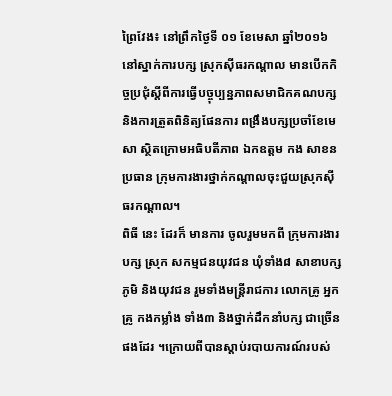ព្រៃវែង៖ នៅព្រឹកថ្ងៃទី ០១ ខែមេសា ឆ្នាំ២០១៦ នៅស្នាក់ការបក្ស ស្រុកស៊ីធរកណ្តាល មានបើកកិច្ចប្រជុំស្ដីពីការធ្វើបច្ចុប្បន្នភាពសមាជិកគណបក្ស និងការត្រួតពិនិត្យផែនការ ពង្រឹងបក្សប្រចាំខែមេសា ស្ថិតក្រោមអធិបតីភាព ឯកឧត្តម កង សាខន ប្រធាន ក្រុមការងារថ្នាក់កណ្ដាលចុះជួយស្រុកស៊ីធរកណ្ដាល។
ពិធី នេះ ដែរក៏ មានការ ចូលរួមមកពី ក្រុមការងារ បក្ស ស្រុក សកម្មជនយុវជន ឃុំទាំង៨ សាខាបក្សភូមិ និងយុវជន រួមទាំងមន្ត្រីរាជការ លោកគ្រូ អ្នកគ្រូ កងកម្លាំង ទាំង៣ និងថ្នាក់ដឹកនាំបក្ស ជាច្រើនផងដែរ ។ក្រោយពីបានស្ដាប់របាយការណ៍របស់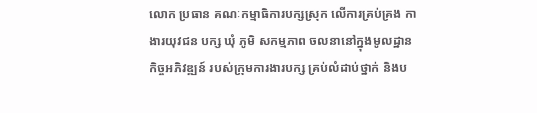លោក ប្រធាន គណៈកម្មាធិការបក្សស្រុក លើការគ្រប់គ្រង កាងារយុវជន បក្ស ឃុំ ភូមិ សកម្មភាព ចលនានៅក្នុងមូលដ្ឋាន កិច្ចអភិវឌ្ឍន៍ របស់ក្រុមការងារបក្ស គ្រប់លំដាប់ថ្នាក់ និងប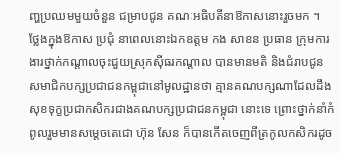ញ្ហប្រឈមមួយចំនួន ជម្រាបជូន គណៈអធិបតីនាឱកាសនោះរួចមក ។
ថ្លែងក្នុងឱកាស ប្រជុំ នាពេលនោះឯកឧត្តម កង សាខន ប្រធាន ក្រុមការងារថ្នាក់កណ្ដាលចុះជួយស្រុកស៊ីធរកណ្ដាល បានមានមតិ និងជំរាបជូន សមាជិកបក្សប្រជាជនកម្ពុជានៅមូលដ្ឋានថា គ្មានគណបក្សណាដែលដឹងសុខទុក្ខប្រជាកសិករជាងគណបក្សប្រជាជនកម្ពុជា នោះទេ ព្រោះថ្នាក់នាំកំពូលរួមមានសម្តេចតេជោ ហ៊ុន សែន ក៏បានកើតចេញពីត្រកូលកសិករដូច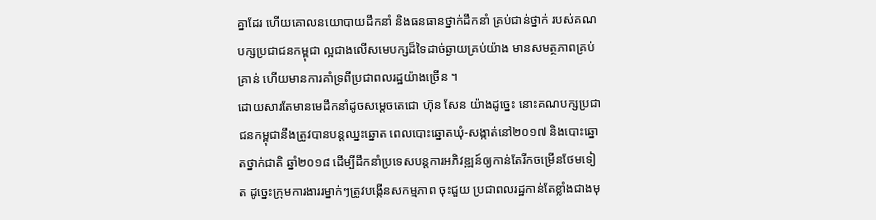គ្នាដែរ ហើយគោលនយោបាយដឹកនាំ និងធនធានថ្នាក់ដឹកនាំ គ្រប់ជាន់ថ្នាក់ របស់គណបក្សប្រជាជនកម្ពុជា ល្អជាងលើសមេបក្សដ៏ទៃដាច់ឆ្ងាយគ្រប់យ៉ាង មានសមត្ថភាពគ្រប់គ្រាន់ ហើយមានការគាំទ្រពីប្រជាពលរដ្ឋយ៉ាងច្រើន ។
ដោយសារតែមានមេដឹកនាំដូចសម្តេចតេជោ ហ៊ុន សែន យ៉ាងដូច្នេះ នោះគណបក្សប្រជាជនកម្ពុជានឹងត្រូវបានបន្តឈ្នះឆ្នោត ពេលបោះឆ្នោតឃុំ-សង្កាត់នៅ២០១៧ និងបោះឆ្នោតថ្នាក់ជាតិ ឆ្នាំ២០១៨ ដើម្បីដឹកនាំប្រទេសបន្តការអភិវឌ្ឍន៍ឲ្យកាន់តែរីកចម្រើនថែមទៀត ដូច្នេះក្រុមការងាររម្នាក់ៗត្រូវបង្កើនសកម្មភាព ចុះជួយ ប្រជាពលរដ្ឋកាន់តែខ្លាំងជាងមុ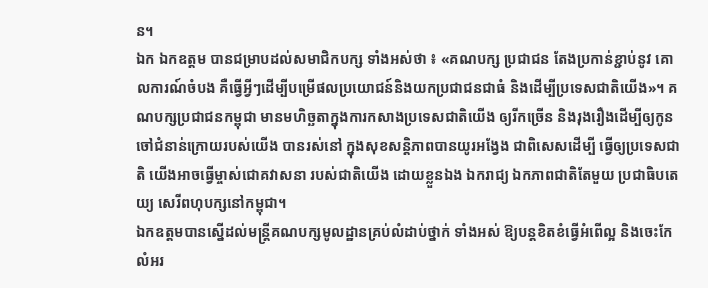ន។
ឯក ឯកឧត្តម បានជម្រាបដល់សមាជិកបក្ស ទាំងអស់ថា ៖ «គណបក្ស ប្រជាជន តែងប្រកាន់ខ្ជាប់នូវ គោលការណ៍ចំបង គឺធ្វើអ្វីៗដើម្បីបម្រើផលប្រយោជន៍និងយកប្រជាជនជាធំ និងដើម្បីប្រទេសជាតិយើង»។ គណបក្សប្រជាជនកម្ពុជា មានមហិច្ឆតាក្នុងការកសាងប្រទេសជាតិយើង ឲ្យរីកច្រើន និងរុងរឿងដើម្បីឲ្យកូនចៅជំនាន់ក្រោយរបស់យើង បានរស់នៅ ក្នុងសុខសន្តិភាពបានយូរអង្វែង ជាពិសេសដើម្បី ធ្វើឲ្យប្រទេសជាតិ យើងអាចធ្វើម្ចាស់ជោគវាសនា របស់ជាតិយើង ដោយខ្លួនឯង ឯករាជ្យ ឯកភាពជាតិតែមួយ ប្រជាធិបតេយ្យ សេរីពហុបក្សនៅកម្ពុជា។
ឯកឧត្តមបានស្នើដល់មន្ត្រីគណបក្សមូលដ្ឋានគ្រប់លំដាប់ថ្នាក់ ទាំងអស់ ឱ្យបន្តខិតខំធ្វើអំពើល្អ និងចេះកែលំអរ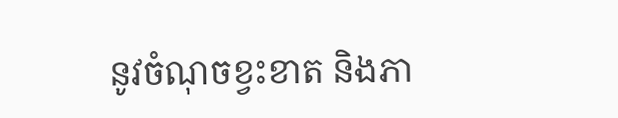នូវចំណុចខ្វះខាត និងភា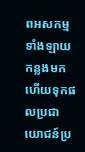ពអសកម្មទាំងឡាយកន្លងមក ហើយទុកផលប្រជាយោជន៍ប្រ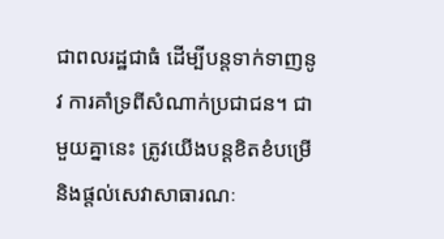ជាពលរដ្ឋជាធំ ដើម្បីបន្តទាក់ទាញនូវ ការគាំទ្រពីសំណាក់ប្រជាជន។ ជាមួយគ្នានេះ ត្រូវយើងបន្តខិតខំបម្រើនិងផ្តល់សេវាសាធារណៈ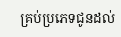គ្រប់ប្រភេទជូនដល់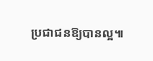ប្រជាជនឱ្យបានល្អ៕